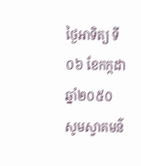ថ្ងៃអាទិត្យ ទី០៦ ខែកក្កដា ឆ្នាំ២០៥០
សូមស្វាគមន៌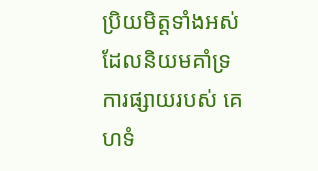ប្រិយមិត្តទាំងអស់ ដែលនិយមគាំទ្រការផ្សាយរបស់ គេហទំ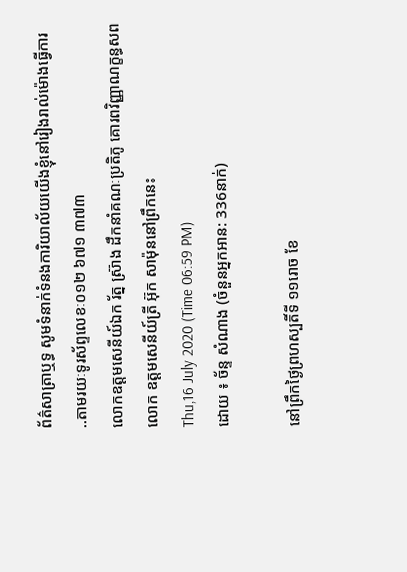ព័ត៌សាត្រាឬទ្ធ សូមទំនាក់ទំនងការិយាល័យយើងខ្ញុំនៅរៀងរាល់ម៉ោងធ្វើការ ..តាមរយៈទូរស័ព្ទលេខៈ០១២ ៦៧១ ៣៧៣
លោកឧត្តមសេនីយ៍ឯក រ័ត្ន ស្រ៊ាង ដឹកនាំគណៈប្រតិភូ គោរពវិញ្ញាណក្ខន្ធសពលោក ឧត្តមសេនីយ៍ត្រី អ៊ុក សាម៉ុននៅព្រឹកនេះ
Thu,16 July 2020 (Time 06:59 PM)
ដោយ ៖ ច័ន្ទ សំណាង (ចំនួនអ្នកអាន: 336នាក់)

នៅព្រឹកថ្ងៃព្រហស្បតិ៍ទី ១១រោច ខែ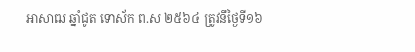អាសាឍ ឆ្នាំជូត ទោស័ក ព.ស ២៥៦៤ ត្រូវនឹថ្ងៃទី១៦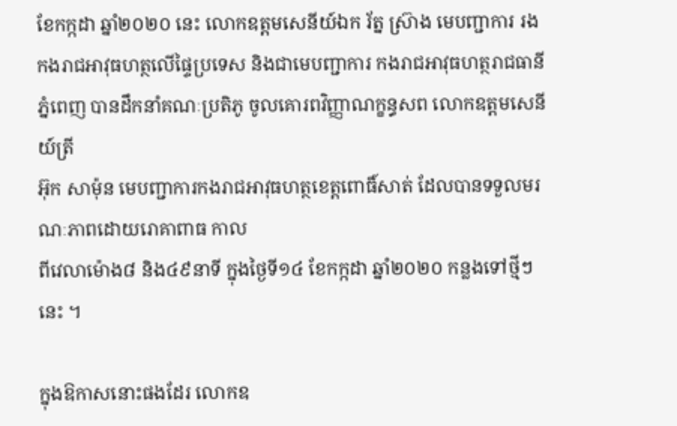ខែកក្កដា ឆ្នាំ២០២០ នេះ លោកឧត្តមសេនីយ៍ឯក រ័ត្ន ស្រ៊ាង មេបញ្ជាការ រង កងរាជអាវុធហត្ថលើផ្ទៃប្រទេស និងជាមេបញ្ជាការ កងរាជអាវុធហត្ថរាជធានីភ្នំពេញ បានដឹកនាំគណៈប្រតិភូ ចូលគោរពវិញ្ញាណក្ខន្ធសព លោកឧត្តមសេនីយ៍ត្រី
អ៊ុក សាម៉ុន មេបញ្ជាការកងរាជអាវុធហត្ថខេត្តពោធិ៍សាត់ ដែលបានទទួលមរណៈភាពដោយរោគាពាធ កាល
ពីវេលាម៉ោង៨ និង៤៩នាទី ក្នុងថ្ងៃទី១៤ ខែកក្កដា ឆ្នាំ២០២០ កន្លងទៅថ្មីៗនេះ ។

ក្នុងឱកាសនោះផងដែរ លោកឧ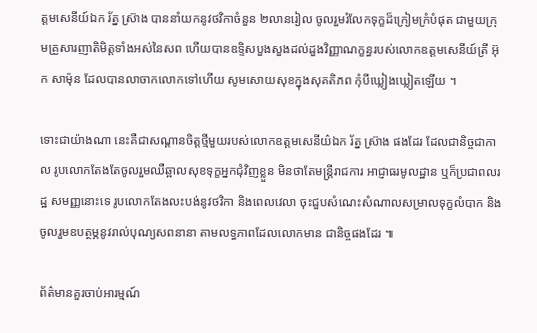ត្តមសេនីយ៍ឯក រ័ត្ន ស្រ៊ាង បាននាំយកនូវថវិកាចំនួន ២លានរៀល ចូលរួមរំលែកទុក្ខដ៏ក្រៀមក្រំបំផុត ជាមួយក្រុមគ្រួសារញាតិមិត្តទាំងអស់នៃសព ហើយបានឧទ្ទិសបួងសួងដល់ដួងវិញ្ញាណក្ខន្ធរបស់លោកឧត្តមសេនីយ៍ត្រី អ៊ុក សាម៉ុន ដែលបានលាចាកលោកទៅហើយ សូមសោយសុខក្នុងសុគតិភព កុំបីឃ្លៀងឃ្លៀតឡើយ ។

ទោះជាយ៉ាងណា នេះគឺជាសណ្តានចិត្តថ្មីមួយរបស់លោកឧត្តមសេនីយ៌ឯក រ័ត្ន ស្រ៊ាង ផងដែរ ដែលជានិច្ចជាកាល រូបលោកតែងតែចូលរួមឈឺឆ្អាលសុខទុក្ខអ្នកជុំវិញខ្លួន មិនថាតែមន្ត្រីរាជការ អាជ្ញាធរមូលដ្ឋាន ឬក៏ប្រជាពលរដ្ឋ សមញ្ញនោះទេ រូបលោកតែងលះបង់នូវថវិកា និងពេលវេលា ចុះជួបសំណេះសំណាលសម្រាលទុក្ខលំបាក និង ចូលរួមឧបត្ថម្ភនូវរាល់បុណ្យសពនានា តាមលទ្ធភាពដែលលោកមាន ជានិច្ចផងដែរ ៕

ព័ត៌មានគួរចាប់អារម្មណ៍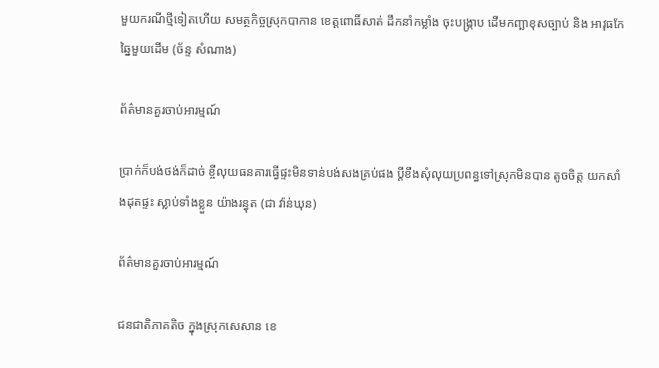មួយករណីថ្មីទៀតហើយ សមត្ថកិច្ចស្រុកបាកាន ខេត្តពោធិ៍សាត់ ដឹកនាំកម្លាំង ចុះបង្ក្រាប ដើមកញ្ឆាខុសច្បាប់ និង អាវុធកែឆ្នៃមួយដើម (ច័ន្ទ សំណាង)

ព័ត៌មានគួរចាប់អារម្មណ៍

ប្រាក់ក៏បង់ថង់ក៏ដាច់ ខ្ចីលុយធនគារធ្វើផ្ទះមិនទាន់បង់សងគ្រប់ផង ប្តីខឹងសុំលុយប្រពន្ធទៅស្រុកមិនបាន តូចចិត្ត យកសាំងដុតផ្ទះ ស្លាប់ទាំងខ្លួន យ៉ាងរន្ធុត (ជា វ៉ាន់ឃុន)

ព័ត៌មានគួរចាប់អារម្មណ៍

ជនជាតិភាគតិច ក្នុងស្រុកសេសាន ខេ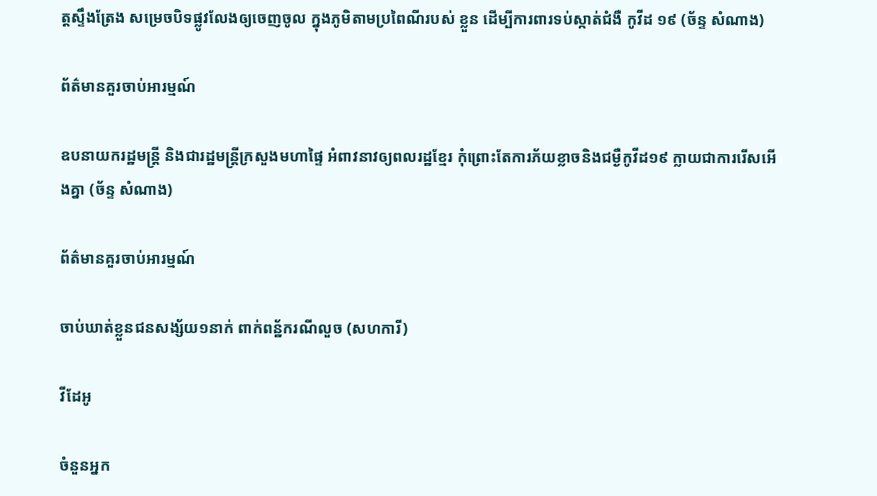ត្តស្ទឹងត្រែង សម្រេចបិទផ្លូវលែងឲ្យចេញចូល ក្នុងភូមិតាមប្រពៃណីរបស់ ខ្លួន ដើម្បីការពារទប់ស្កាត់ជំងឺ កូវីដ ១៩ (ច័ន្ទ សំណាង)

ព័ត៌មានគួរចាប់អារម្មណ៍

ឧបនាយករដ្ឋមន្ត្រី និងជារដ្ឋមន្ត្រីក្រសួងមហាផ្ទៃ អំពាវនាវឲ្យពលរដ្ឋខ្មែរ កុំព្រោះតែការភ័យខ្លាចនិងជម្ងឺកូវីដ១៩ ក្លាយជាការរើសអើងគ្នា (ច័ន្ទ សំណាង)

ព័ត៌មានគួរចាប់អារម្មណ៍

ចាប់ឃាត់ខ្លួនជនសង្ស័យ១នាក់ ពាក់ពន្ឋ័ករណីលួច (សហការី)

វីដែអូ

ចំនួនអ្នក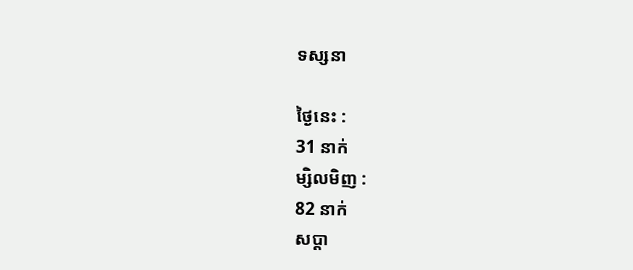ទស្សនា

ថ្ងៃនេះ :
31 នាក់
ម្សិលមិញ :
82 នាក់
សប្តា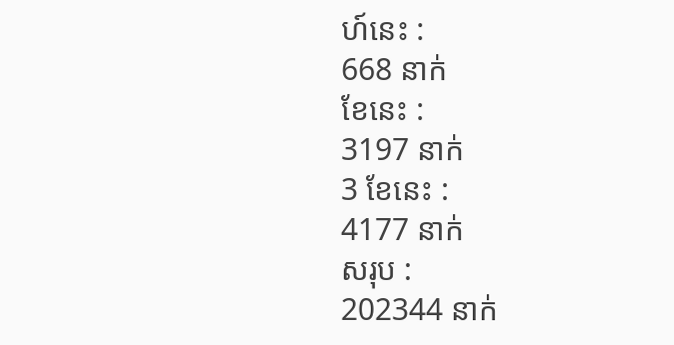ហ៍នេះ :
668 នាក់
ខែនេះ :
3197 នាក់
3 ខែនេះ :
4177 នាក់
សរុប :
202344 នាក់